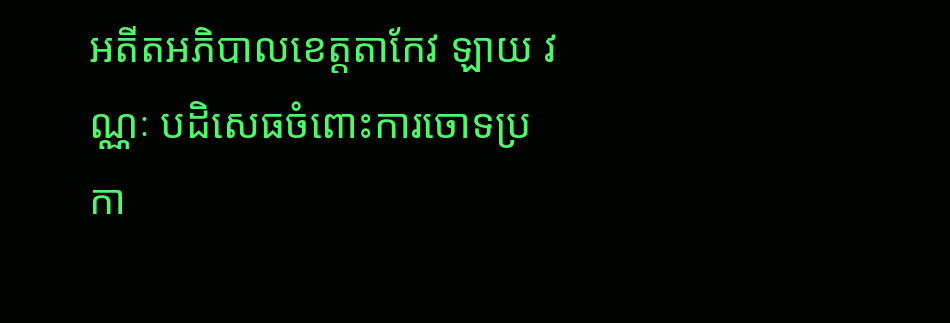អតីតអភិបាលខេត្តតាកែវ ឡាយ វណ្ណៈ បដិសេធចំពោះការចោទប្រកា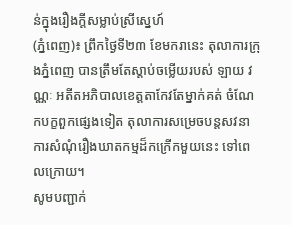ន់ក្នុងរឿងក្តីសម្លាប់ស្រីស្នេហ៍
(ភ្នំពេញ)៖ ព្រឹកថ្ងៃទី២៣ ខែមករានេះ តុលាការក្រុងភ្នំពេញ បានត្រឹមតែស្តាប់ចម្លើយរបស់ ឡាយ វណ្ណៈ អតីតអភិបាលខេត្តតាកែវតែម្នាក់គត់ ចំណែកបក្ខពួកផ្សេងទៀត តុលាការសម្រេចបន្តសវនាការសំណុំរឿងឃាតកម្មដ៏កក្រើកមួយនេះ ទៅពេលក្រោយ។
សូមបញ្ជាក់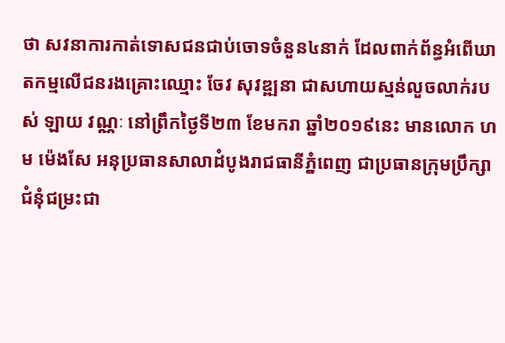ថា សវនាការកាត់ទោសជនជាប់ចោទចំនួន៤នាក់ ដែលពាក់ព័ន្ធអំពើឃាតកម្មលើជនរងគ្រោះឈ្មោះ ចែវ សុវឌ្ឍនា ជាសហាយស្មន់លួចលាក់របស់ ឡាយ វណ្ណៈ នៅព្រឹកថ្ងៃទី២៣ ខែមករា ឆ្នាំ២០១៩នេះ មានលោក ហម ម៉េងសែ អនុប្រធានសាលាដំបូងរាជធានីភ្នំពេញ ជាប្រធានក្រុមប្រឹក្សាជំនុំជម្រះជា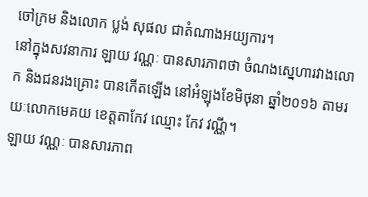ចៅក្រម និងលោក ប្លង់ សុផល ជាតំណាងអយ្យការ។
នៅក្នុងសវនាការ ឡាយ វណ្ណៈ បានសារភាពថា ចំណងស្នេហារវាងលោក និងជនរងគ្រោះ បានកើតឡើង នៅអំឡុងខែមិថុនា ឆ្នាំ២០១៦ តាមរយៈលោកមេគយ ខេត្តតាកែវ ឈ្មោះ កែវ វណ្ណី។
ឡាយ វណ្ណៈ បានសារភាព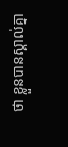ថា ខ្លួនបានស្គាល់គ្នា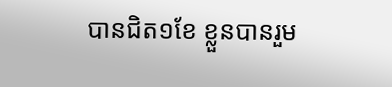បានជិត១ខែ ខ្លួនបានរួម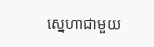ស្នេហាជាមួយ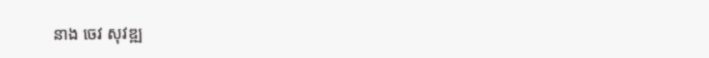នាង ចេវ សុវឌ្ឍ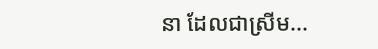នា ដែលជាស្រីម...